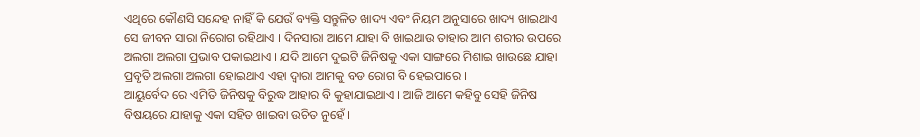ଏଥିରେ କୌଣସି ସନ୍ଦେହ ନାହିଁ କି ଯେଉଁ ବ୍ୟକ୍ତି ସନ୍ତୁଳିତ ଖାଦ୍ୟ ଏବଂ ନିୟମ ଅନୁସାରେ ଖାଦ୍ୟ ଖାଇଥାଏ ସେ ଜୀବନ ସାରା ନିରୋଗ ରହିଥାଏ । ଦିନସାରା ଆମେ ଯାହା ବି ଖାଇଥାଉ ତାହାର ଆମ ଶରୀର ଉପରେ ଅଲଗା ଅଲଗା ପ୍ରଭାବ ପକାଇଥାଏ । ଯଦି ଆମେ ଦୁଇଟି ଜିନିଷକୁ ଏକା ସାଙ୍ଗରେ ମିଶାଇ ଖାଉଛେ ଯାହା ପ୍ରବୃତି ଅଲଗା ଅଲଗା ହୋଇଥାଏ ଏହା ଦ୍ଵାରା ଆମକୁ ବଡ ରୋଗ ବି ହେଇପାରେ ।
ଆୟୁର୍ବେଦ ରେ ଏମିତି ଜିନିଷକୁ ବିରୁଦ୍ଧ ଆହାର ବି କୁହାଯାଇଥାଏ । ଆଜି ଆମେ କହିବୁ ସେହି ଜିନିଷ ବିଷୟରେ ଯାହାକୁ ଏକା ସହିତ ଖାଇବା ଉଚିତ ନୁହେଁ ।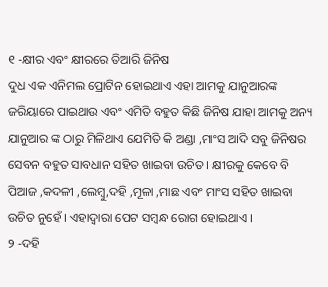୧ -କ୍ଷୀର ଏବଂ କ୍ଷୀରରେ ତିଆରି ଜିନିଷ
ଦୁଧ ଏକ ଏନିମଲ ପ୍ରୋଟିନ ହୋଇଥାଏ ଏହା ଆମକୁ ଯାନୁଆରଙ୍କ ଜରିୟାରେ ପାଇଥାଉ ଏବଂ ଏମିତି ବହୁତ କିଛି ଜିନିଷ ଯାହା ଆମକୁ ଅନ୍ୟ ଯାନୁଆର ଙ୍କ ଠାରୁ ମିଳିଥାଏ ଯେମିତି କି ଅଣ୍ଡା ,ମାଂସ ଆଦି ସବୁ ଜିନିଷର ସେବନ ବହୁତ ସାବଧାନ ସହିତ ଖାଇବା ଉଚିତ । କ୍ଷୀରକୁ କେବେ ବି ପିଆଜ ,କଦଳୀ ,ଲେମ୍ବୁ,ଦହି ,ମୂଳା ,ମାଛ ଏବଂ ମାଂସ ସହିତ ଖାଇବା ଉଚିତ ନୁହେଁ । ଏହାଦ୍ୱାରା ପେଟ ସମ୍ବନ୍ଧ ରୋଗ ହୋଇଥାଏ ।
୨ -ଦହି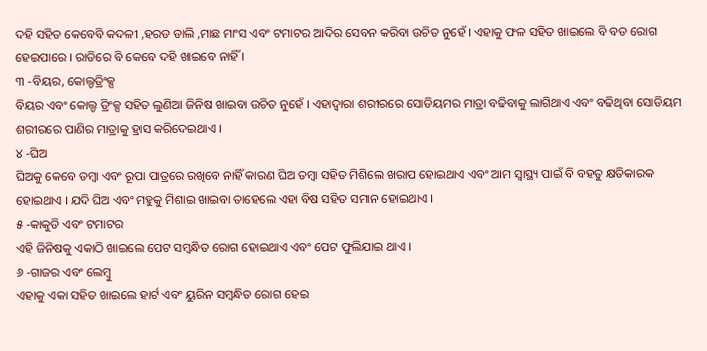ଦହି ସହିତ କେବେବି କଦଳୀ ,ହରଡ ଡାଲି ,ମାଛ ମାଂସ ଏବଂ ଟମାଟର ଆଦିର ସେବନ କରିବା ଉଚିତ ନୁହେଁ । ଏହାକୁ ଫଳ ସହିତ ଖାଇଲେ ବି ବଡ ରୋଗ ହେଇପାରେ । ରାତିରେ ବି କେବେ ଦହି ଖାଇବେ ନାହିଁ ।
୩ -ବିୟର, କୋଲ୍ଡଡ୍ରିଂକ୍ସ
ବିୟର ଏବଂ କୋଲ୍ଡ ଡ୍ରିଂକ୍ସ ସହିତ ଲୁଣିଆ ଜିନିଷ ଖାଇବା ଉଚିତ ନୁହେଁ । ଏହାଦ୍ୱାରା ଶରୀରରେ ସୋଡିୟମର ମାତ୍ରା ବଢିବାକୁ ଲାଗିଥାଏ ଏବଂ ବଢିଥିବା ସୋଡିୟମ ଶରୀରରେ ପାଣିର ମାତ୍ରାକୁ ହ୍ରାସ କରିଦେଇଥାଏ ।
୪ -ଘିଅ
ଘିଅକୁ କେବେ ତମ୍ବା ଏବଂ ରୂପା ପାତ୍ରରେ ରଖିବେ ନାହିଁ କାରଣ ଘିଅ ତମ୍ବା ସହିତ ମିଶିଲେ ଖରାପ ହୋଇଥାଏ ଏବଂ ଆମ ସ୍ୱାସ୍ଥ୍ୟ ପାଇଁ ବି ବହତୁ କ୍ଷତିକାରକ ହୋଇଥାଏ । ଯଦି ଘିଅ ଏବଂ ମହୁକୁ ମିଶାଇ ଖାଇବା ତାହେଲେ ଏହା ବିଷ ସହିତ ସମାନ ହୋଇଥାଏ ।
୫ -କାକୁଡି ଏବଂ ଟମାଟର
ଏହି ଜିନିଷକୁ ଏକାଠି ଖାଇଲେ ପେଟ ସମ୍ବନ୍ଧିତ ରୋଗ ହୋଇଥାଏ ଏବଂ ପେଟ ଫୁଲିଯାଇ ଥାଏ ।
୬ -ଗାଜର ଏବଂ ଲେମ୍ବୁ
ଏହାକୁ ଏକା ସହିତ ଖାଇଲେ ହାର୍ଟ ଏବଂ ୟୁରିନ ସମ୍ବନ୍ଧିତ ରୋଗ ହେଇ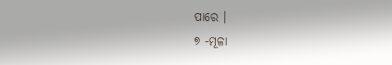ପାରେ ।
୭ -ମୂଳା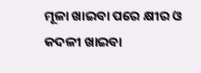ମୂଳା ଖାଇବା ପରେ କ୍ଷୀର ଓ କଦଳୀ ଖାଇବା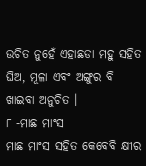ଉଚିତ ନୁହେଁ ଏହାଛଡା ମହୁ ସହିତ ଘିଅ, ମୂଳା ଏବଂ ଅଙ୍ଗୁର ବି ଖାଇବା ଅନୁଚିତ ।
୮ -ମାଛ ମାଂସ
ମାଛ ମାଂସ ସହିତ କେବେବି କ୍ଷୀର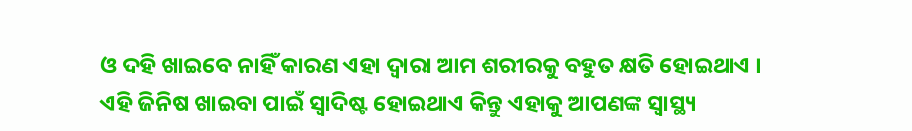ଓ ଦହି ଖାଇବେ ନାହିଁ କାରଣ ଏହା ଦ୍ଵାରା ଆମ ଶରୀରକୁ ବହୁତ କ୍ଷତି ହୋଇଥାଏ ।
ଏହି ଜିନିଷ ଖାଇବା ପାଇଁ ସ୍ଵାଦିଷ୍ଟ ହୋଇଥାଏ କିନ୍ତୁ ଏହାକୁ ଆପଣଙ୍କ ସ୍ୱାସ୍ଥ୍ୟ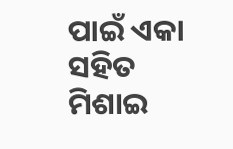ପାଇଁ ଏକା ସହିତ ମିଶାଇ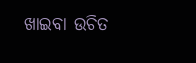ଖାଇବା ଉଚିତ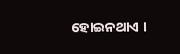ହୋଇନଥାଏ ।